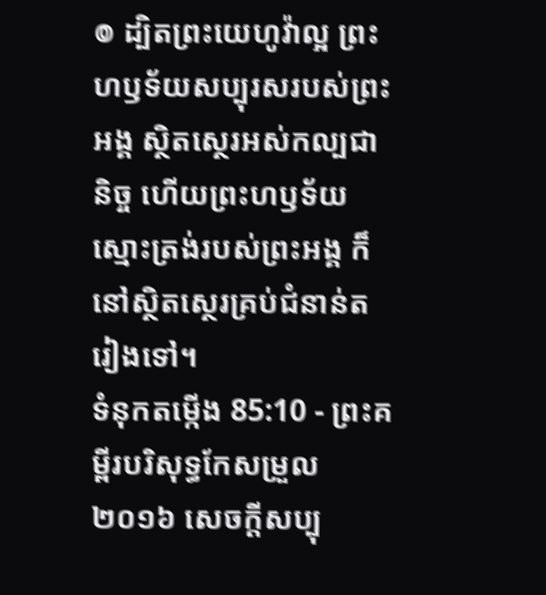៙ ដ្បិតព្រះយេហូវ៉ាល្អ ព្រះហឫទ័យសប្បុរសរបស់ព្រះអង្គ ស្ថិតស្ថេរអស់កល្បជានិច្ច ហើយព្រះហឫទ័យស្មោះត្រង់របស់ព្រះអង្គ ក៏នៅស្ថិតស្ថេរគ្រប់ជំនាន់តរៀងទៅ។
ទំនុកតម្កើង 85:10 - ព្រះគម្ពីរបរិសុទ្ធកែសម្រួល ២០១៦ សេចក្ដីសប្បុ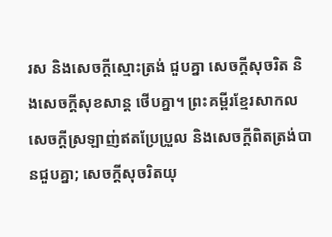រស និងសេចក្ដីស្មោះត្រង់ ជួបគ្នា សេចក្ដីសុចរិត និងសេចក្ដីសុខសាន្ត ថើបគ្នា។ ព្រះគម្ពីរខ្មែរសាកល សេចក្ដីស្រឡាញ់ឥតប្រែប្រួល និងសេចក្ដីពិតត្រង់បានជួបគ្នា; សេចក្ដីសុចរិតយុ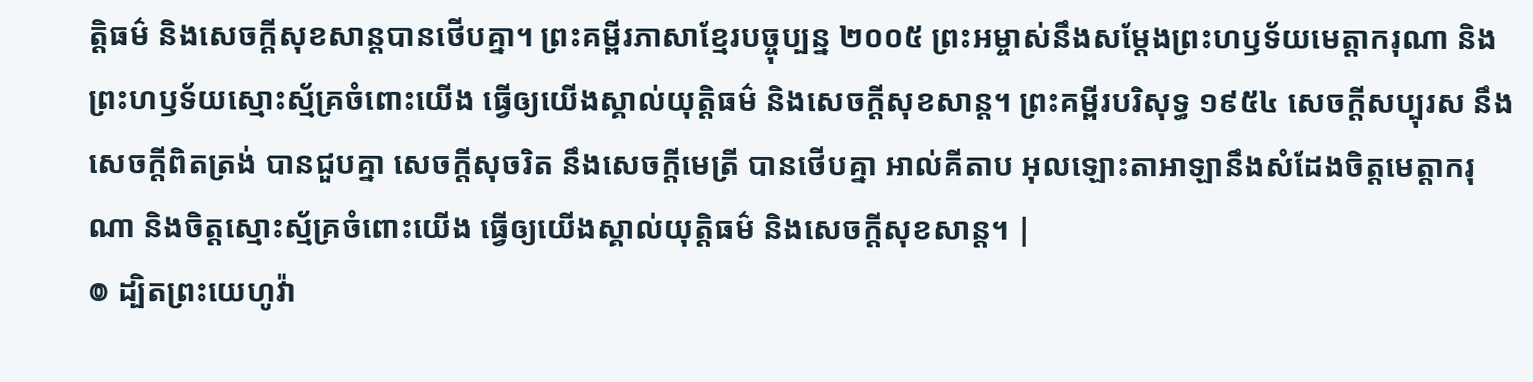ត្តិធម៌ និងសេចក្ដីសុខសាន្តបានថើបគ្នា។ ព្រះគម្ពីរភាសាខ្មែរបច្ចុប្បន្ន ២០០៥ ព្រះអម្ចាស់នឹងសម្តែងព្រះហឫទ័យមេត្តាករុណា និងព្រះហឫទ័យស្មោះស្ម័គ្រចំពោះយើង ធ្វើឲ្យយើងស្គាល់យុត្តិធម៌ និងសេចក្ដីសុខសាន្ត។ ព្រះគម្ពីរបរិសុទ្ធ ១៩៥៤ សេចក្ដីសប្បុរស នឹងសេចក្ដីពិតត្រង់ បានជួបគ្នា សេចក្ដីសុចរិត នឹងសេចក្ដីមេត្រី បានថើបគ្នា អាល់គីតាប អុលឡោះតាអាឡានឹងសំដែងចិត្តមេត្តាករុណា និងចិត្តស្មោះស្ម័គ្រចំពោះយើង ធ្វើឲ្យយើងស្គាល់យុត្តិធម៌ និងសេចក្ដីសុខសាន្ត។ |
៙ ដ្បិតព្រះយេហូវ៉ា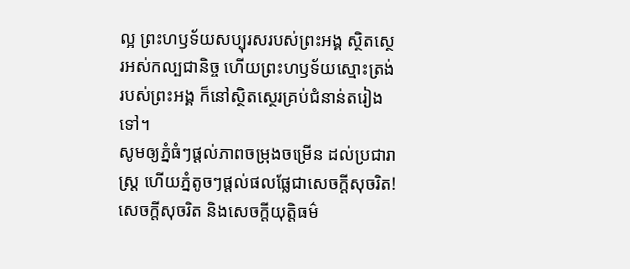ល្អ ព្រះហឫទ័យសប្បុរសរបស់ព្រះអង្គ ស្ថិតស្ថេរអស់កល្បជានិច្ច ហើយព្រះហឫទ័យស្មោះត្រង់របស់ព្រះអង្គ ក៏នៅស្ថិតស្ថេរគ្រប់ជំនាន់តរៀងទៅ។
សូមឲ្យភ្នំធំៗផ្ដល់ភាពចម្រុងចម្រើន ដល់ប្រជារាស្ត្រ ហើយភ្នំតូចៗផ្ដល់ផលផ្លែជាសេចក្ដីសុចរិត!
សេចក្ដីសុចរិត និងសេចក្ដីយុត្តិធម៌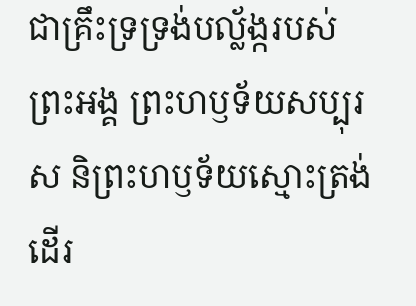ជាគ្រឹះទ្រទ្រង់បល្ល័ង្ករបស់ព្រះអង្គ ព្រះហឫទ័យសប្បុរស និព្រះហឫទ័យស្មោះត្រង់ ដើរ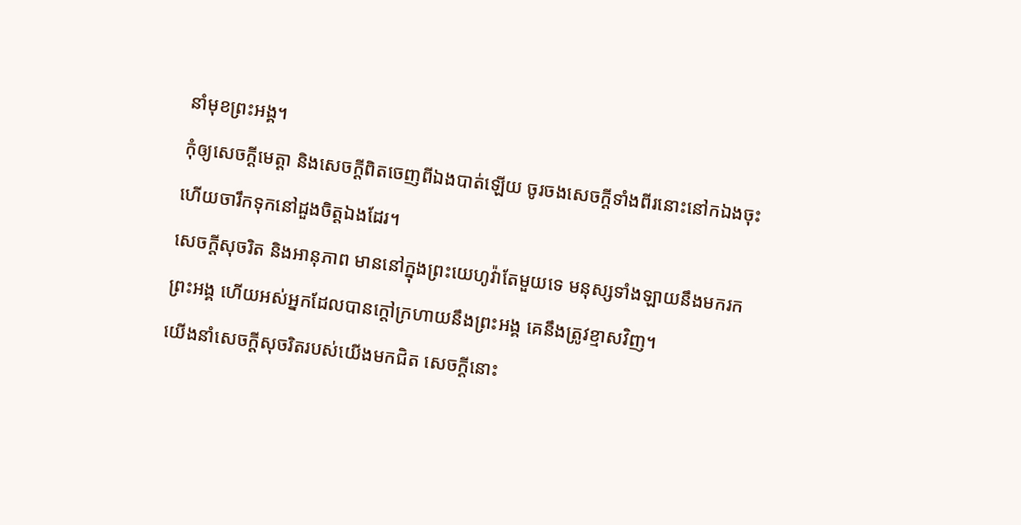នាំមុខព្រះអង្គ។
កុំឲ្យសេចក្ដីមេត្តា និងសេចក្ដីពិតចេញពីឯងបាត់ឡើយ ចូរចងសេចក្ដីទាំងពីរនោះនៅកឯងចុះ ហើយចារឹកទុកនៅដួងចិត្តឯងដែរ។
សេចក្ដីសុចរិត និងអានុភាព មាននៅក្នុងព្រះយេហូវ៉ាតែមួយទេ មនុស្សទាំងឡាយនឹងមករកព្រះអង្គ ហើយអស់អ្នកដែលបានក្តៅក្រហាយនឹងព្រះអង្គ គេនឹងត្រូវខ្មាសវិញ។
យើងនាំសេចក្ដីសុចរិតរបស់យើងមកជិត សេចក្ដីនោះ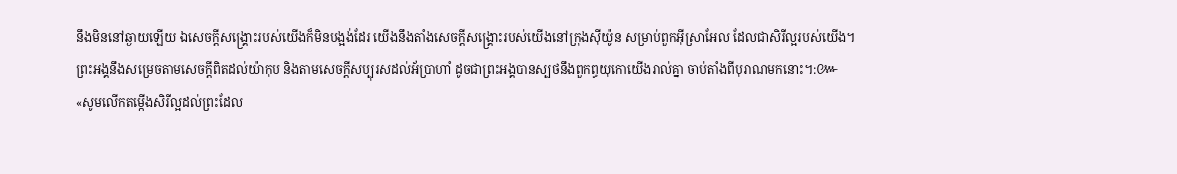នឹងមិននៅឆ្ងាយឡើយ ឯសេចក្ដីសង្គ្រោះរបស់យើងក៏មិនបង្អង់ដែរ យើងនឹងតាំងសេចក្ដីសង្គ្រោះរបស់យើងនៅក្រុងស៊ីយ៉ូន សម្រាប់ពួកអ៊ីស្រាអែល ដែលជាសិរីល្អរបស់យើង។
ព្រះអង្គនឹងសម្រេចតាមសេចក្ដីពិតដល់យ៉ាកុប និងតាមសេចក្ដីសប្បុរសដល់អ័ប្រាហាំ ដូចជាព្រះអង្គបានស្បថនឹងពួកព្ធយុកោយើងរាល់គ្នា ចាប់តាំងពីបុរាណមកនោះ។:៚
«សូមលើកតម្កើងសិរីល្អដល់ព្រះដែល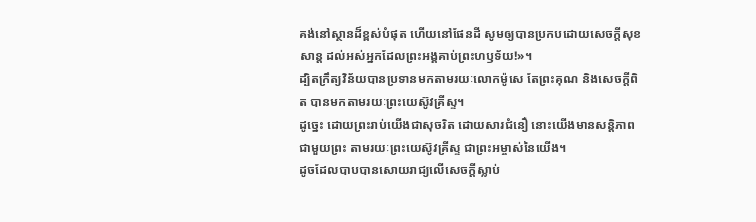គង់នៅស្ថានដ៏ខ្ពស់បំផុត ហើយនៅផែនដី សូមឲ្យបានប្រកបដោយសេចក្តីសុខសាន្ត ដល់អស់អ្នកដែលព្រះអង្គគាប់ព្រះហឫទ័យ!»។
ដ្បិតក្រឹត្យវិន័យបានប្រទានមកតាមរយៈលោកម៉ូសេ តែព្រះគុណ និងសេចក្តីពិត បានមកតាមរយៈព្រះយេស៊ូវគ្រីស្ទ។
ដូច្នេះ ដោយព្រះរាប់យើងជាសុចរិត ដោយសារជំនឿ នោះយើងមានសន្ដិភាពជាមួយព្រះ តាមរយៈព្រះយេស៊ូវគ្រីស្ទ ជាព្រះអម្ចាស់នៃយើង។
ដូចដែលបាបបានសោយរាជ្យលើសេចក្ដីស្លាប់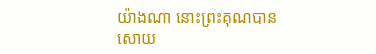យ៉ាងណា នោះព្រះគុណបានសោយ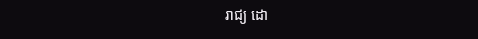រាជ្យ ដោ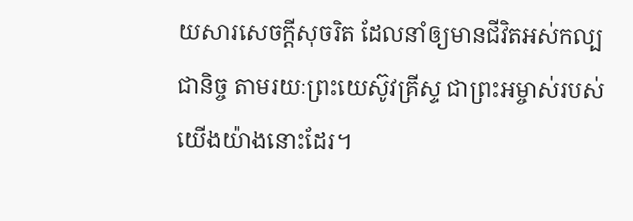យសារសេចក្តីសុចរិត ដែលនាំឲ្យមានជីវិតអស់កល្បជានិច្ច តាមរយៈព្រះយេស៊ូវគ្រីស្ទ ជាព្រះអម្ចាស់របស់យើងយ៉ាងនោះដែរ។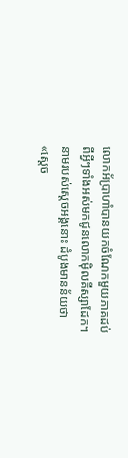លោកអ័ប្រាហាំបានយកចំណែកមួយភាគដប់ ពីអ្វីៗទាំងអស់មកជូនលោកម៉ិលគីស្សាដែក។ នាមរបស់ស្តេចអង្គនោះ ដំបូងមានន័យថា «ស្តេច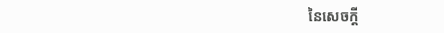នៃសេចក្តី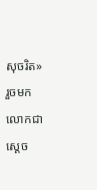សុចរិត» រួចមក លោកជាស្តេច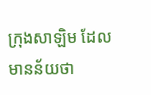ក្រុងសាឡិម ដែលមានន័យថា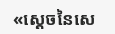«ស្តេចនៃសេ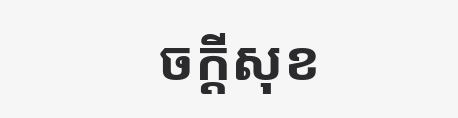ចក្តីសុខ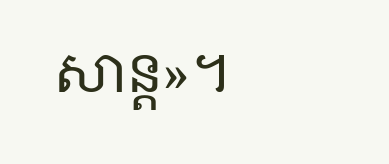សាន្ត»។